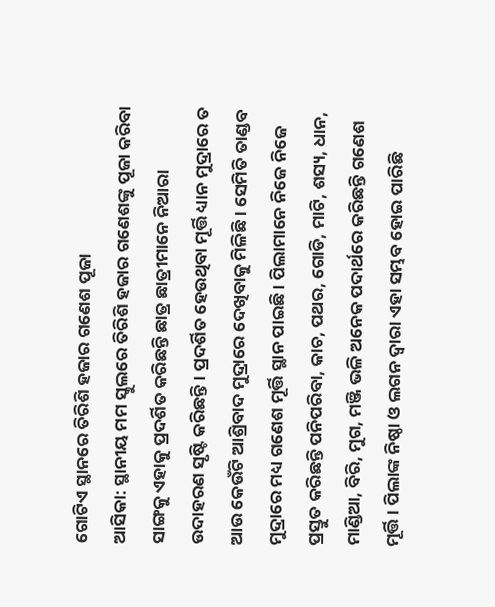ଗୋଟିଏ ସ୍ଥାନରେ ତିରିଶି ହଜାର ଗଣେଶ ପୂଜା
ଆସିକା: ସ୍ଥାନୀୟ ମମ ସ୍କୁଲରେ ତିରିଶି ହଜାର ଗଣେଶଙ୍କୁ ପୂଜା କରିବା ସାଙ୍ଗକୁ ଏହାକୁ ପ୍ରଦର୍ଶିତ କରିଛନ୍ତି ଛାତ୍ର ଛାତ୍ରୀମାନେ ନିଆରା ଉଦାହରଣ ସୃଷ୍ଟି କରିଛନ୍ତି । ପ୍ରଦର୍ଶିତ ହେଉଥିବା ମୂର୍ତ୍ତି ଧ୍ୟାନ ମୁଦ୍ରାରେ ତ ଆଉ କେଉଁଟି ଆଶ୍ରିବାଦ ମୁଦ୍ରାରେ ଦେଖିବାକୁ ମିଳିଛି । ସେମିତି ତାଣ୍ଡବ ମୁଦ୍ରାରେ ମଧ୍ୟ ଗଣେଶ ମୂର୍ତ୍ତି ସ୍ଥାନ ପାଇଛି । ପିଲାମାନେ ନିଜେ ନିଜେ ପ୍ରସ୍ତୁତ କରିଛନ୍ତି ପନିପରିବା, କାଚ, ପଥର, ଗୋଡି, ମାଟି, ଶସ୍ୟ, ଧାନ, ମାଣ୍ଡିଆ, ବିରି, ମୁଗ, ମଞ୍ଜି ଭଳି ଅନେକ ପଦାର୍ଥରେ କରିଛନ୍ତି ଗଣେଶ ମୂର୍ତ୍ତି । ପିଲାଙ୍କ ନିଷ୍ଠା ଓ ଲଗନ ଦ୍ୱାରା ଏହା ସମ୍ଭବ ହୋଇ ପାରିଛି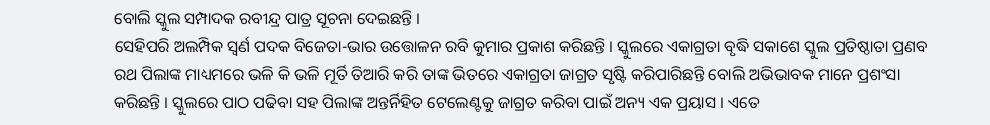ବୋଲି ସ୍କୁଲ ସମ୍ପାଦକ ରବୀନ୍ଦ୍ର ପାତ୍ର ସୂଚନା ଦେଇଛନ୍ତି ।
ସେହିପରି ଅଲମ୍ପିକ ସ୍ୱର୍ଣ ପଦକ ବିଜେତା-ଭାର ଉତ୍ତୋଳନ ରବି କୁମାର ପ୍ରକାଶ କରିଛନ୍ତି । ସ୍କୁଲରେ ଏକାଗ୍ରତା ବୃଦ୍ଧି ସକାଶେ ସ୍କୁଲ ପ୍ରତିଷ୍ଠାତା ପ୍ରଣବ ରଥ ପିଲାଙ୍କ ମାଧ୍ୟମରେ ଭଳି କି ଭଳି ମୂର୍ତି ତିଆରି କରି ତାଙ୍କ ଭିତରେ ଏକାଗ୍ରତା ଜାଗ୍ରତ ସୃଷ୍ଟି କରିପାରିଛନ୍ତି ବୋଲି ଅଭିଭାବକ ମାନେ ପ୍ରଶଂସା କରିଛନ୍ତି । ସ୍କୁଲରେ ପାଠ ପଢିବା ସହ ପିଲାଙ୍କ ଅନ୍ତର୍ନିହିତ ଟେଲେଣ୍ଟକୁ ଜାଗ୍ରତ କରିବା ପାଇଁ ଅନ୍ୟ ଏକ ପ୍ରୟାସ । ଏତେ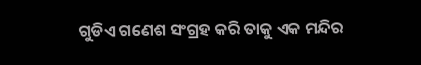ଗୁଡିଏ ଗଣେଶ ସଂଗ୍ରହ କରି ତାକୁ ଏକ ମନ୍ଦିର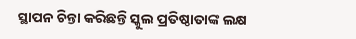ସ୍ଥାପନ ଚିନ୍ତା କରିଛନ୍ତି ସ୍କୁଲ ପ୍ରତିଷ୍ଠାତାଙ୍କ ଲକ୍ଷ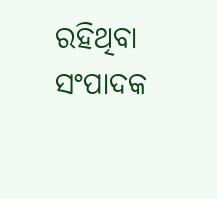ରହିଥିବା ସଂପାଦକ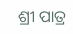ଶ୍ରୀ ପାତ୍ର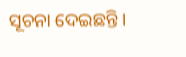ସୂଚନା ଦେଇଛନ୍ତି ।